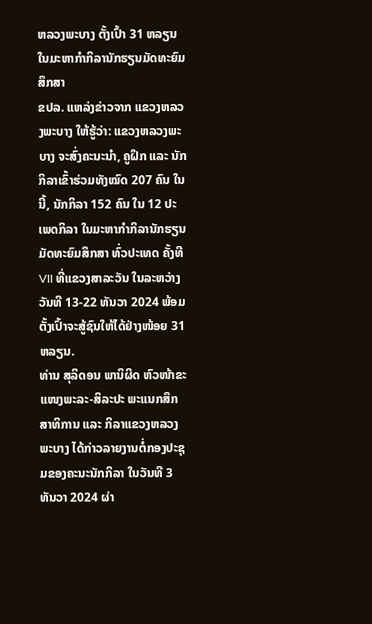ຫລວງພະບາງ ຕັ້ງເປົ້າ 31 ຫລຽນ ໃນມະຫາກໍາກິລານັກຮຽນມັດທະຍົມສຶກສາ
ຂປລ. ແຫລ່ງຂ່າວຈາກ ແຂວງຫລວງພະບາງ ໃຫ້ຮູ້ວ່າ: ແຂວງຫລວງພະບາງ ຈະສົ່ງຄະນະນຳ, ຄູຝຶກ ແລະ ນັກກິລາເຂົ້າຮ່ວມທັງໝົດ 207 ຄົນ ໃນນີ້, ນັກກິລາ 152 ຄົນ ໃນ 12 ປະເພດກິລາ ໃນມະຫາກໍາກິລານັກຮຽນມັດທະຍົມສຶກສາ ທົ່ວປະເທດ ຄັ້ງທີ VII ທີ່ແຂວງສາລະວັນ ໃນລະຫວ່າງວັນທີ 13-22 ທັນວາ 2024 ພ້ອມຕັ້ງເປົ້າຈະສູ້ຊົນໃຫ້ໄດ້ຢ່າງໜ້ອຍ 31 ຫລຽນ.
ທ່ານ ສຸລິດອນ ພານິຜິດ ຫົວໜ້າຂະແໜງພະລະ-ສິລະປະ ພະແນກສຶກສາທິການ ແລະ ກິລາແຂວງຫລວງພະບາງ ໄດ້ກ່າວລາຍງານຕໍ່ກອງປະຊຸມຂອງຄະນະນັກກິລາ ໃນວັນທີ 3 ທັນວາ 2024 ຜ່າ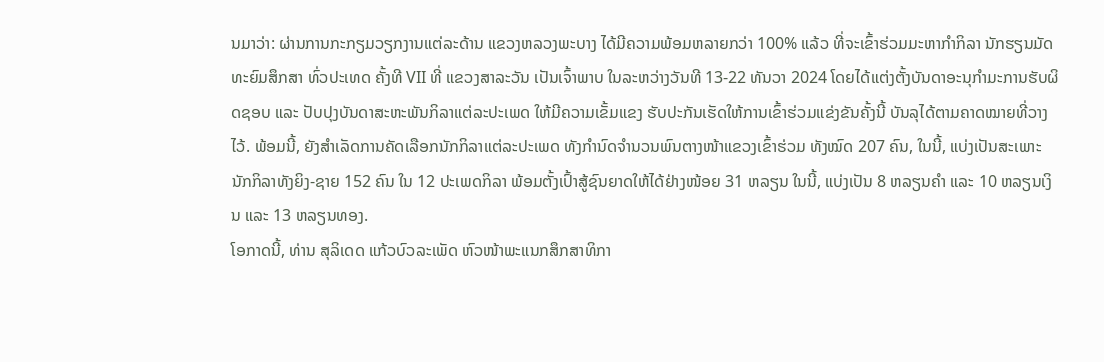ນມາວ່າ: ຜ່ານການກະກຽມວຽກງານແຕ່ລະດ້ານ ແຂວງຫລວງພະບາງ ໄດ້ມີຄວາມພ້ອມຫລາຍກວ່າ 100% ແລ້ວ ທີ່ຈະເຂົ້າຮ່ວມມະຫາກໍາກິລາ ນັກຮຽນມັດທະຍົມສຶກສາ ທົ່ວປະເທດ ຄັ້ງທີ VII ທີ່ ແຂວງສາລະວັນ ເປັນເຈົ້າພາບ ໃນລະຫວ່າງວັນທີ 13-22 ທັນວາ 2024 ໂດຍໄດ້ແຕ່ງຕັ້ງບັນດາອະນຸກຳມະການຮັບຜິດຊອບ ແລະ ປັບປຸງບັນດາສະຫະພັນກິລາແຕ່ລະປະເພດ ໃຫ້ມີຄວາມເຂັ້ມແຂງ ຮັບປະກັນເຮັດໃຫ້ການເຂົ້າຮ່ວມແຂ່ງຂັນຄັ້ງນີ້ ບັນລຸໄດ້ຕາມຄາດໝາຍທີ່ວາງໄວ້. ພ້ອມນີ້, ຍັງສຳເລັດການຄັດເລືອກນັກກິລາແຕ່ລະປະເພດ ທັງກຳນົດຈຳນວນພົນຕາງໜ້າແຂວງເຂົ້າຮ່ວມ ທັງໝົດ 207 ຄົນ, ໃນນີ້, ແບ່ງເປັນສະເພາະນັກກິລາທັງຍິງ-ຊາຍ 152 ຄົນ ໃນ 12 ປະເພດກິລາ ພ້ອມຕັ້ງເປົ້າສູ້ຊົນຍາດໃຫ້ໄດ້ຢ່າງໜ້ອຍ 31 ຫລຽນ ໃນນີ້, ແບ່ງເປັນ 8 ຫລຽນຄຳ ແລະ 10 ຫລຽນເງິນ ແລະ 13 ຫລຽນທອງ.
ໂອກາດນີ້, ທ່ານ ສຸລິເດດ ແກ້ວບົວລະເພັດ ຫົວໜ້າພະແນກສຶກສາທິກາ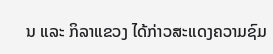ນ ແລະ ກິລາແຂວງ ໄດ້ກ່າວສະແດງຄວາມຊົມ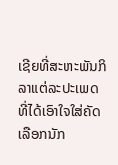ເຊີຍທີ່ສະຫະພັນກິລາແຕ່ລະປະເພດ ທີ່ໄດ້ເອົາໃຈໃສ່ຄັດເລືອກນັກ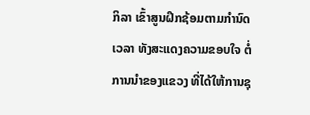ກິລາ ເຂົ້າສູນຝຶກຊ້ອມຕາມກຳນົດເວລາ ທັງສະແດງຄວາມຂອບໃຈ ຕໍ່ການນໍາຂອງແຂວງ ທີ່ໄດ້ໃຫ້ການຊຸ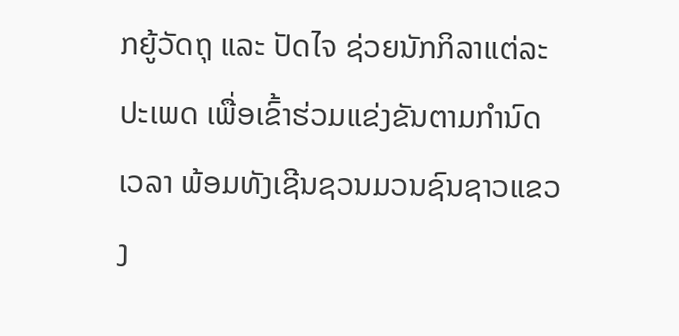ກຍູ້ວັດຖຸ ແລະ ປັດໄຈ ຊ່ວຍນັກກິລາແຕ່ລະປະເພດ ເພື່ອເຂົ້າຮ່ວມແຂ່ງຂັນຕາມກຳນົດເວລາ ພ້ອມທັງເຊີນຊວນມວນຊົນຊາວແຂວງ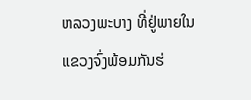ຫລວງພະບາງ ທີ່ຢູ່ພາຍໃນແຂວງຈົ່ງພ້ອມກັນຮ່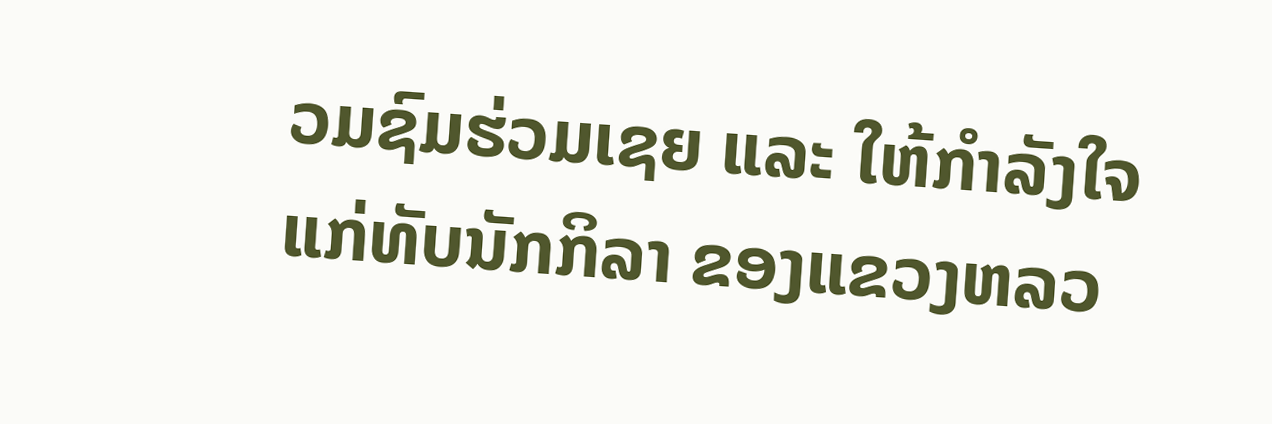ວມຊົມຮ່ວມເຊຍ ແລະ ໃຫ້ກຳລັງໃຈແກ່ທັບນັກກິລາ ຂອງແຂວງຫລວ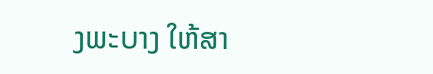ງພະບາງ ໃຫ້ສາ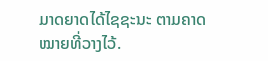ມາດຍາດໄດ້ໄຊຊະນະ ຕາມຄາດໝາຍທີ່ວາງໄວ້.